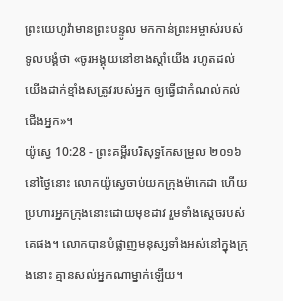ព្រះយេហូវ៉ាមានព្រះបន្ទូល មកកាន់ព្រះអម្ចាស់របស់ទូលបង្គំថា «ចូរអង្គុយនៅខាងស្តាំយើង រហូតដល់យើងដាក់ខ្មាំងសត្រូវរបស់អ្នក ឲ្យធ្វើជាកំណល់កល់ជើងអ្នក»។
យ៉ូស្វេ 10:28 - ព្រះគម្ពីរបរិសុទ្ធកែសម្រួល ២០១៦ នៅថ្ងៃនោះ លោកយ៉ូស្វេចាប់យកក្រុងម៉ាកេដា ហើយប្រហារអ្នកក្រុងនោះដោយមុខដាវ រួមទាំងស្តេចរបស់គេផង។ លោកបានបំផ្លាញមនុស្សទាំងអស់នៅក្នុងក្រុងនោះ គ្មានសល់អ្នកណាម្នាក់ឡើយ។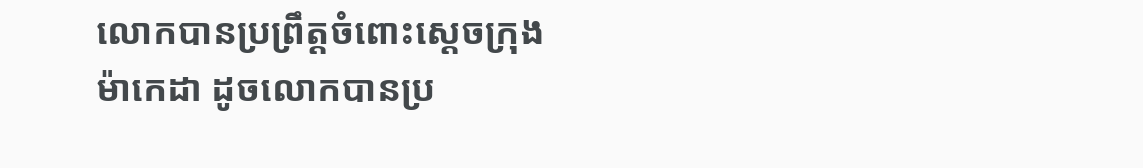លោកបានប្រព្រឹត្តចំពោះស្តេចក្រុងម៉ាកេដា ដូចលោកបានប្រ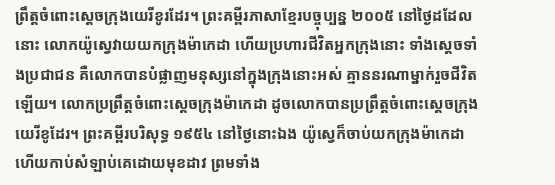ព្រឹត្តចំពោះស្តេចក្រុងយេរីខូរដែរ។ ព្រះគម្ពីរភាសាខ្មែរបច្ចុប្បន្ន ២០០៥ នៅថ្ងៃដដែលនោះ លោកយ៉ូស្វេវាយយកក្រុងម៉ាកេដា ហើយប្រហារជីវិតអ្នកក្រុងនោះ ទាំងស្ដេចទាំងប្រជាជន គឺលោកបានបំផ្លាញមនុស្សនៅក្នុងក្រុងនោះអស់ គ្មាននរណាម្នាក់រួចជីវិតឡើយ។ លោកប្រព្រឹត្តចំពោះស្ដេចក្រុងម៉ាកេដា ដូចលោកបានប្រព្រឹត្តចំពោះស្ដេចក្រុងយេរីខូដែរ។ ព្រះគម្ពីរបរិសុទ្ធ ១៩៥៤ នៅថ្ងៃនោះឯង យ៉ូស្វេក៏ចាប់យកក្រុងម៉ាកេដា ហើយកាប់សំឡាប់គេដោយមុខដាវ ព្រមទាំង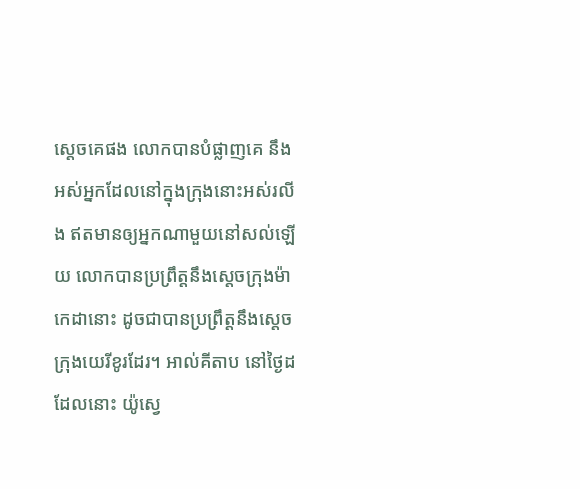ស្តេចគេផង លោកបានបំផ្លាញគេ នឹងអស់អ្នកដែលនៅក្នុងក្រុងនោះអស់រលីង ឥតមានឲ្យអ្នកណាមួយនៅសល់ឡើយ លោកបានប្រព្រឹត្តនឹងស្តេចក្រុងម៉ាកេដានោះ ដូចជាបានប្រព្រឹត្តនឹងស្តេចក្រុងយេរីខូរដែរ។ អាល់គីតាប នៅថ្ងៃដដែលនោះ យ៉ូស្វេ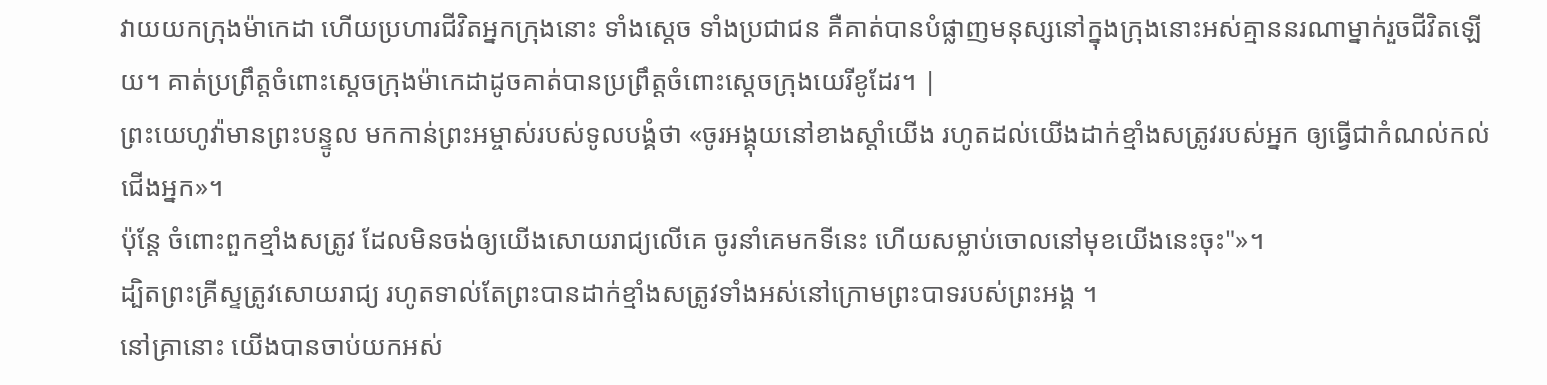វាយយកក្រុងម៉ាកេដា ហើយប្រហារជីវិតអ្នកក្រុងនោះ ទាំងស្តេច ទាំងប្រជាជន គឺគាត់បានបំផ្លាញមនុស្សនៅក្នុងក្រុងនោះអស់គ្មាននរណាម្នាក់រួចជីវិតឡើយ។ គាត់ប្រព្រឹត្តចំពោះស្តេចក្រុងម៉ាកេដាដូចគាត់បានប្រព្រឹត្តចំពោះស្តេចក្រុងយេរីខូដែរ។ |
ព្រះយេហូវ៉ាមានព្រះបន្ទូល មកកាន់ព្រះអម្ចាស់របស់ទូលបង្គំថា «ចូរអង្គុយនៅខាងស្តាំយើង រហូតដល់យើងដាក់ខ្មាំងសត្រូវរបស់អ្នក ឲ្យធ្វើជាកំណល់កល់ជើងអ្នក»។
ប៉ុន្តែ ចំពោះពួកខ្មាំងសត្រូវ ដែលមិនចង់ឲ្យយើងសោយរាជ្យលើគេ ចូរនាំគេមកទីនេះ ហើយសម្លាប់ចោលនៅមុខយើងនេះចុះ"»។
ដ្បិតព្រះគ្រីស្ទត្រូវសោយរាជ្យ រហូតទាល់តែព្រះបានដាក់ខ្មាំងសត្រូវទាំងអស់នៅក្រោមព្រះបាទរបស់ព្រះអង្គ ។
នៅគ្រានោះ យើងបានចាប់យកអស់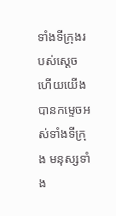ទាំងទីក្រុងរបស់ស្ដេច ហើយយើងបានកម្ទេចអស់ទាំងទីក្រុង មនុស្សទាំង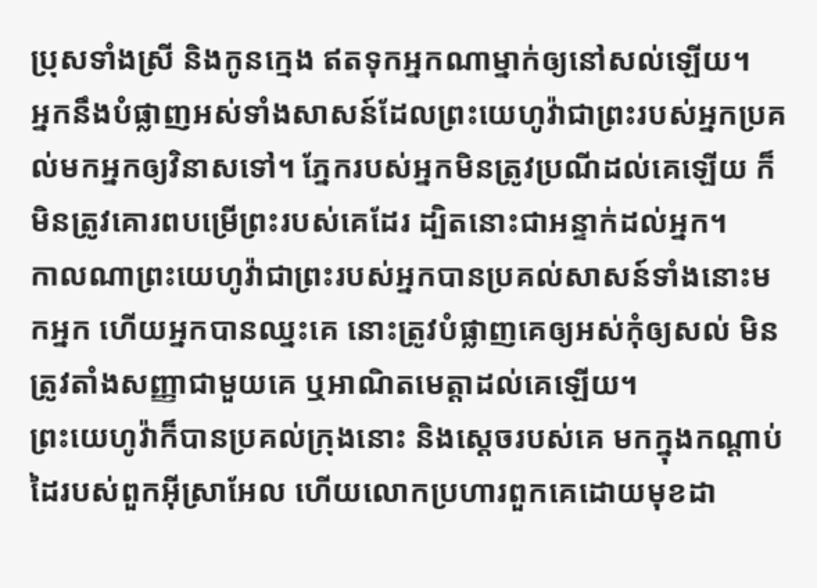ប្រុសទាំងស្រី និងកូនក្មេង ឥតទុកអ្នកណាម្នាក់ឲ្យនៅសល់ឡើយ។
អ្នកនឹងបំផ្លាញអស់ទាំងសាសន៍ដែលព្រះយេហូវ៉ាជាព្រះរបស់អ្នកប្រគល់មកអ្នកឲ្យវិនាសទៅ។ ភ្នែករបស់អ្នកមិនត្រូវប្រណីដល់គេឡើយ ក៏មិនត្រូវគោរពបម្រើព្រះរបស់គេដែរ ដ្បិតនោះជាអន្ទាក់ដល់អ្នក។
កាលណាព្រះយេហូវ៉ាជាព្រះរបស់អ្នកបានប្រគល់សាសន៍ទាំងនោះមកអ្នក ហើយអ្នកបានឈ្នះគេ នោះត្រូវបំផ្លាញគេឲ្យអស់កុំឲ្យសល់ មិនត្រូវតាំងសញ្ញាជាមួយគេ ឬអាណិតមេត្តាដល់គេឡើយ។
ព្រះយេហូវ៉ាក៏បានប្រគល់ក្រុងនោះ និងស្តេចរបស់គេ មកក្នុងកណ្ដាប់ដៃរបស់ពួកអ៊ីស្រាអែល ហើយលោកប្រហារពួកគេដោយមុខដា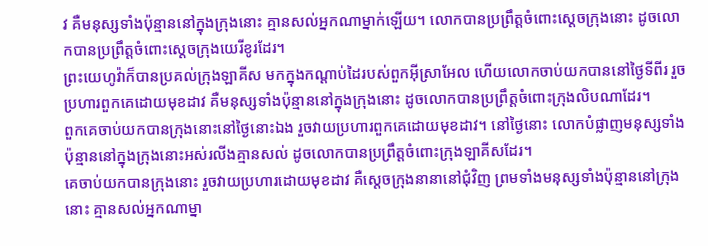វ គឺមនុស្សទាំងប៉ុន្មាននៅក្នុងក្រុងនោះ គ្មានសល់អ្នកណាម្នាក់ឡើយ។ លោកបានប្រព្រឹត្តចំពោះស្តេចក្រុងនោះ ដូចលោកបានប្រព្រឹត្តចំពោះស្តេចក្រុងយេរីខូរដែរ។
ព្រះយេហូវ៉ាក៏បានប្រគល់ក្រុងឡាគីស មកក្នុងកណ្ដាប់ដៃរបស់ពួកអ៊ីស្រាអែល ហើយលោកចាប់យកបាននៅថ្ងៃទីពីរ រួចប្រហារពួកគេដោយមុខដាវ គឺមនុស្សទាំងប៉ុន្មាននៅក្នុងក្រុងនោះ ដូចលោកបានប្រព្រឹត្តចំពោះក្រុងលិបណាដែរ។
ពួកគេចាប់យកបានក្រុងនោះនៅថ្ងៃនោះឯង រួចវាយប្រហារពួកគេដោយមុខដាវ។ នៅថ្ងៃនោះ លោកបំផ្លាញមនុស្សទាំងប៉ុន្មាននៅក្នុងក្រុងនោះអស់រលីងគ្មានសល់ ដូចលោកបានប្រព្រឹត្តចំពោះក្រុងឡាគីសដែរ។
គេចាប់យកបានក្រុងនោះ រួចវាយប្រហារដោយមុខដាវ គឺស្តេចក្រុងនានានៅជុំវិញ ព្រមទាំងមនុស្សទាំងប៉ុន្មាននៅក្រុងនោះ គ្មានសល់អ្នកណាម្នា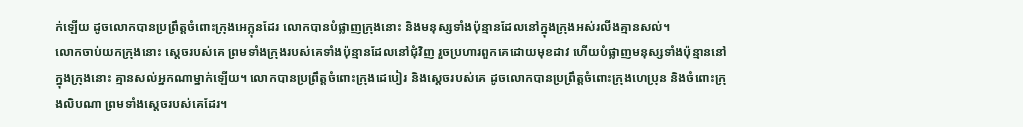ក់ឡើយ ដូចលោកបានប្រព្រឹត្តចំពោះក្រុងអេក្លុនដែរ លោកបានបំផ្លាញក្រុងនោះ និងមនុស្សទាំងប៉ុន្មានដែលនៅក្នុងក្រុងអស់រលីងគ្មានសល់។
លោកចាប់យកក្រុងនោះ ស្តេចរបស់គេ ព្រមទាំងក្រុងរបស់គេទាំងប៉ុន្មានដែលនៅជុំវិញ រួចប្រហារពួកគេដោយមុខដាវ ហើយបំផ្លាញមនុស្សទាំងប៉ុន្មាននៅក្នុងក្រុងនោះ គ្មានសល់អ្នកណាម្នាក់ឡើយ។ លោកបានប្រព្រឹត្តចំពោះក្រុងដេបៀរ និងស្តេចរបស់គេ ដូចលោកបានប្រព្រឹត្តចំពោះក្រុងហេប្រុន និងចំពោះក្រុងលិបណា ព្រមទាំងស្តេចរបស់គេដែរ។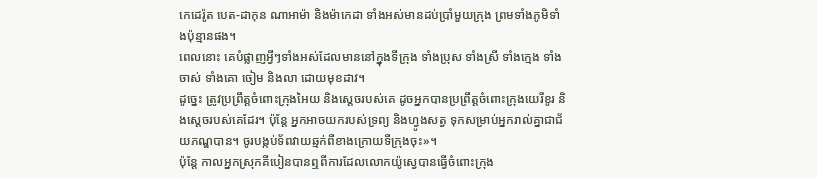កេដេរ៉ូត បេត-ដាកុន ណាអាម៉ា និងម៉ាកេដា ទាំងអស់មានដប់ប្រាំមួយក្រុង ព្រមទាំងភូមិទាំងប៉ុន្មានផង។
ពេលនោះ គេបំផ្លាញអ្វីៗទាំងអស់ដែលមាននៅក្នុងទីក្រុង ទាំងប្រុស ទាំងស្រី ទាំងក្មេង ទាំងចាស់ ទាំងគោ ចៀម និងលា ដោយមុខដាវ។
ដូច្នេះ ត្រូវប្រព្រឹត្តចំពោះក្រុងអៃយ និងស្តេចរបស់គេ ដូចអ្នកបានប្រព្រឹត្តចំពោះក្រុងយេរីខូរ និងស្តេចរបស់គេដែរ។ ប៉ុន្ដែ អ្នកអាចយករបស់ទ្រព្យ និងហ្វូងសត្វ ទុកសម្រាប់អ្នករាល់គ្នាជាជ័យភណ្ឌបាន។ ចូរបង្កប់ទ័ពវាយឆ្មក់ពីខាងក្រោយទីក្រុងចុះ»។
ប៉ុន្ដែ កាលអ្នកស្រុកគីបៀនបានឮពីការដែលលោកយ៉ូស្វេបានធ្វើចំពោះក្រុង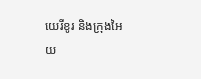យេរីខូរ និងក្រុងអៃយ